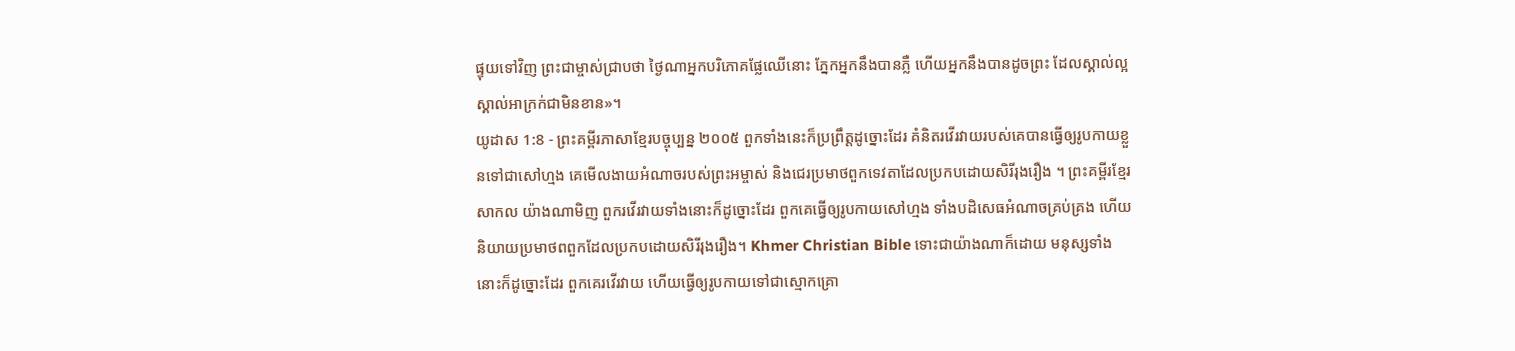ផ្ទុយទៅវិញ ព្រះជាម្ចាស់ជ្រាបថា ថ្ងៃណាអ្នកបរិភោគផ្លែឈើនោះ ភ្នែកអ្នកនឹងបានភ្លឺ ហើយអ្នកនឹងបានដូចព្រះ ដែលស្គាល់ល្អស្គាល់អាក្រក់ជាមិនខាន»។
យូដាស 1:8 - ព្រះគម្ពីរភាសាខ្មែរបច្ចុប្បន្ន ២០០៥ ពួកទាំងនេះក៏ប្រព្រឹត្តដូច្នោះដែរ គំនិតរវើរវាយរបស់គេបានធ្វើឲ្យរូបកាយខ្លួនទៅជាសៅហ្មង គេមើលងាយអំណាចរបស់ព្រះអម្ចាស់ និងជេរប្រមាថពួកទេវតាដែលប្រកបដោយសិរីរុងរឿង ។ ព្រះគម្ពីរខ្មែរសាកល យ៉ាងណាមិញ ពួករវើរវាយទាំងនោះក៏ដូច្នោះដែរ ពួកគេធ្វើឲ្យរូបកាយសៅហ្មង ទាំងបដិសេធអំណាចគ្រប់គ្រង ហើយនិយាយប្រមាថពពួកដែលប្រកបដោយសិរីរុងរឿង។ Khmer Christian Bible ទោះជាយ៉ាងណាក៏ដោយ មនុស្សទាំងនោះក៏ដូច្នោះដែរ ពួកគេរវើរវាយ ហើយធ្វើឲ្យរូបកាយទៅជាស្មោកគ្រោ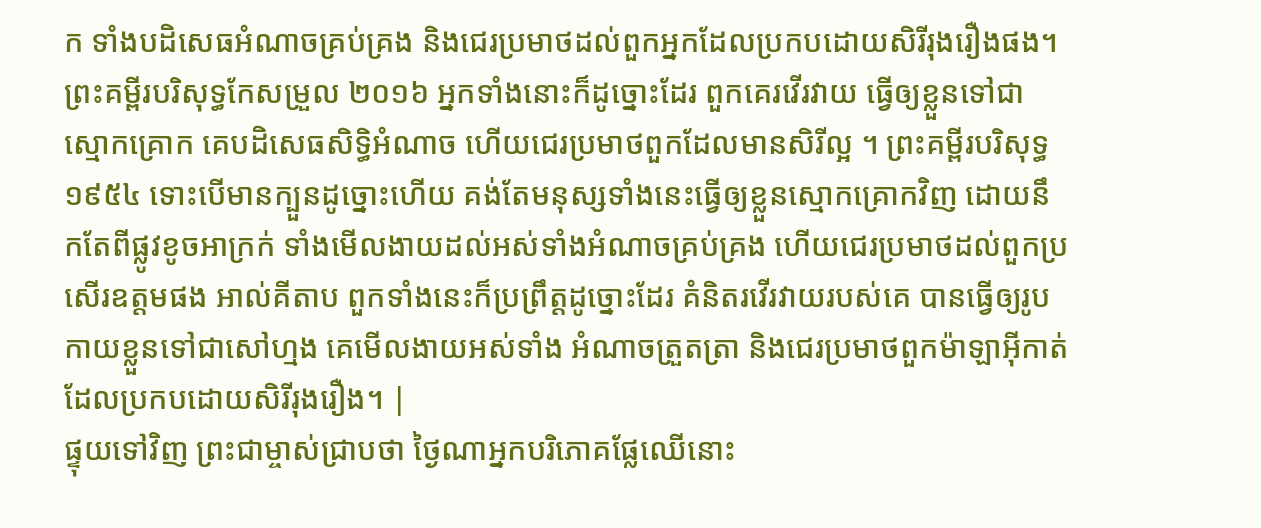ក ទាំងបដិសេធអំណាចគ្រប់គ្រង និងជេរប្រមាថដល់ពួកអ្នកដែលប្រកបដោយសិរីរុងរឿងផង។ ព្រះគម្ពីរបរិសុទ្ធកែសម្រួល ២០១៦ អ្នកទាំងនោះក៏ដូច្នោះដែរ ពួកគេរវើរវាយ ធ្វើឲ្យខ្លួនទៅជាស្មោកគ្រោក គេបដិសេធសិទ្ធិអំណាច ហើយជេរប្រមាថពួកដែលមានសិរីល្អ ។ ព្រះគម្ពីរបរិសុទ្ធ ១៩៥៤ ទោះបើមានក្បួនដូច្នោះហើយ គង់តែមនុស្សទាំងនេះធ្វើឲ្យខ្លួនស្មោកគ្រោកវិញ ដោយនឹកតែពីផ្លូវខូចអាក្រក់ ទាំងមើលងាយដល់អស់ទាំងអំណាចគ្រប់គ្រង ហើយជេរប្រមាថដល់ពួកប្រសើរឧត្តមផង អាល់គីតាប ពួកទាំងនេះក៏ប្រព្រឹត្ដដូច្នោះដែរ គំនិតរវើរវាយរបស់គេ បានធ្វើឲ្យរូបកាយខ្លួនទៅជាសៅហ្មង គេមើលងាយអស់ទាំង អំណាចត្រួតត្រា និងជេរប្រមាថពួកម៉ាឡាអ៊ីកាត់ដែលប្រកបដោយសិរីរុងរឿង។ |
ផ្ទុយទៅវិញ ព្រះជាម្ចាស់ជ្រាបថា ថ្ងៃណាអ្នកបរិភោគផ្លែឈើនោះ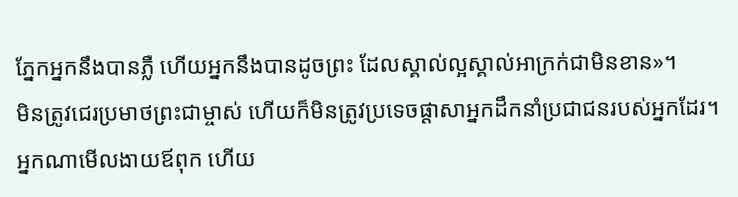ភ្នែកអ្នកនឹងបានភ្លឺ ហើយអ្នកនឹងបានដូចព្រះ ដែលស្គាល់ល្អស្គាល់អាក្រក់ជាមិនខាន»។
មិនត្រូវជេរប្រមាថព្រះជាម្ចាស់ ហើយក៏មិនត្រូវប្រទេចផ្ដាសាអ្នកដឹកនាំប្រជាជនរបស់អ្នកដែរ។
អ្នកណាមើលងាយឪពុក ហើយ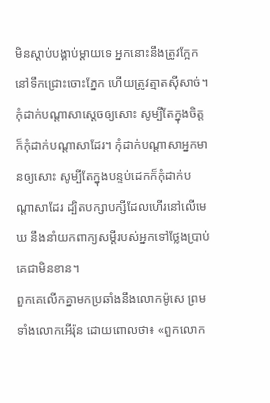មិនស្ដាប់បង្គាប់ម្ដាយទេ អ្នកនោះនឹងត្រូវក្អែកនៅទឹកជ្រោះចោះភ្នែក ហើយត្រូវត្មាតស៊ីសាច់។
កុំដាក់បណ្ដាសាស្ដេចឲ្យសោះ សូម្បីតែក្នុងចិត្តក៏កុំដាក់បណ្ដាសាដែរ។ កុំដាក់បណ្ដាសាអ្នកមានឲ្យសោះ សូម្បីតែក្នុងបន្ទប់ដេកក៏កុំដាក់បណ្ដាសាដែរ ដ្បិតបក្សាបក្សីដែលហើរនៅលើមេឃ នឹងនាំយកពាក្យសម្ដីរបស់អ្នកទៅថ្លែងប្រាប់គេជាមិនខាន។
ពួកគេលើកគ្នាមកប្រឆាំងនឹងលោកម៉ូសេ ព្រមទាំងលោកអើរ៉ុន ដោយពោលថា៖ «ពួកលោក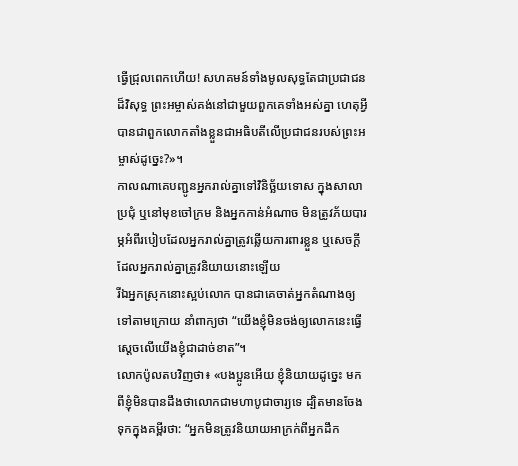ធ្វើជ្រុលពេកហើយ! សហគមន៍ទាំងមូលសុទ្ធតែជាប្រជាជនដ៏វិសុទ្ធ ព្រះអម្ចាស់គង់នៅជាមួយពួកគេទាំងអស់គ្នា ហេតុអ្វីបានជាពួកលោកតាំងខ្លួនជាអធិបតីលើប្រជាជនរបស់ព្រះអម្ចាស់ដូច្នេះ?»។
កាលណាគេបញ្ជូនអ្នករាល់គ្នាទៅវិនិច្ឆ័យទោស ក្នុងសាលាប្រជុំ ឬនៅមុខចៅក្រម និងអ្នកកាន់អំណាច មិនត្រូវភ័យបារម្ភអំពីរបៀបដែលអ្នករាល់គ្នាត្រូវឆ្លើយការពារខ្លួន ឬសេចក្ដីដែលអ្នករាល់គ្នាត្រូវនិយាយនោះឡើយ
រីឯអ្នកស្រុកនោះស្អប់លោក បានជាគេចាត់អ្នកតំណាងឲ្យទៅតាមក្រោយ នាំពាក្យថា “យើងខ្ញុំមិនចង់ឲ្យលោកនេះធ្វើស្ដេចលើយើងខ្ញុំជាដាច់ខាត”។
លោកប៉ូលតបវិញថា៖ «បងប្អូនអើយ ខ្ញុំនិយាយដូច្នេះ មកពីខ្ញុំមិនបានដឹងថាលោកជាមហាបូជាចារ្យទេ ដ្បិតមានចែងទុកក្នុងគម្ពីរថា: “អ្នកមិនត្រូវនិយាយអាក្រក់ពីអ្នកដឹក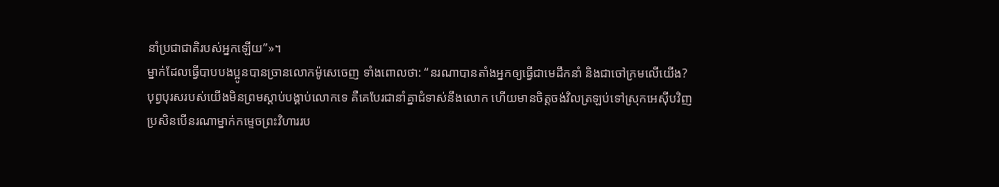នាំប្រជាជាតិរបស់អ្នកឡើយ”»។
ម្នាក់ដែលធ្វើបាបបងប្អូនបានច្រានលោកម៉ូសេចេញ ទាំងពោលថា: “នរណាបានតាំងអ្នកឲ្យធ្វើជាមេដឹកនាំ និងជាចៅក្រមលើយើង?
បុព្វបុរសរបស់យើងមិនព្រមស្ដាប់បង្គាប់លោកទេ គឺគេបែរជានាំគ្នាជំទាស់នឹងលោក ហើយមានចិត្តចង់វិលត្រឡប់ទៅស្រុកអេស៊ីបវិញ
ប្រសិនបើនរណាម្នាក់កម្ទេចព្រះវិហាររប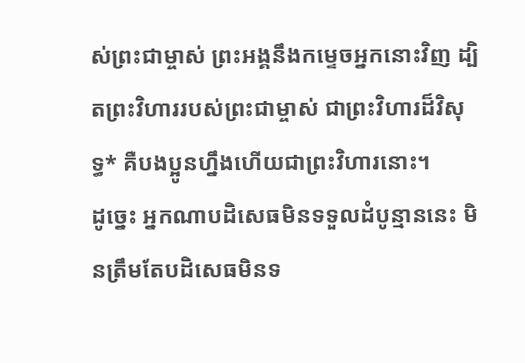ស់ព្រះជាម្ចាស់ ព្រះអង្គនឹងកម្ទេចអ្នកនោះវិញ ដ្បិតព្រះវិហាររបស់ព្រះជាម្ចាស់ ជាព្រះវិហារដ៏វិសុទ្ធ* គឺបងប្អូនហ្នឹងហើយជាព្រះវិហារនោះ។
ដូច្នេះ អ្នកណាបដិសេធមិនទទួលដំបូន្មាននេះ មិនត្រឹមតែបដិសេធមិនទ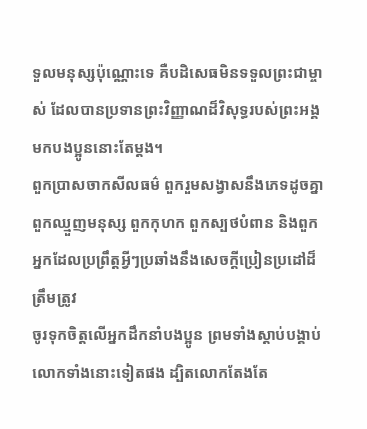ទួលមនុស្សប៉ុណ្ណោះទេ គឺបដិសេធមិនទទួលព្រះជាម្ចាស់ ដែលបានប្រទានព្រះវិញ្ញាណដ៏វិសុទ្ធរបស់ព្រះអង្គមកបងប្អូននោះតែម្ដង។
ពួកប្រាសចាកសីលធម៌ ពួករួមសង្វាសនឹងភេទដូចគ្នា ពួកឈ្មួញមនុស្ស ពួកកុហក ពួកស្បថបំពាន និងពួកអ្នកដែលប្រព្រឹត្តអ្វីៗប្រឆាំងនឹងសេចក្ដីប្រៀនប្រដៅដ៏ត្រឹមត្រូវ
ចូរទុកចិត្តលើអ្នកដឹកនាំបងប្អូន ព្រមទាំងស្ដាប់បង្គាប់លោកទាំងនោះទៀតផង ដ្បិតលោកតែងតែ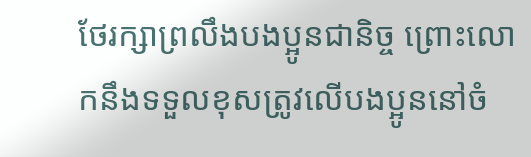ថែរក្សាព្រលឹងបងប្អូនជានិច្ច ព្រោះលោកនឹងទទួលខុសត្រូវលើបងប្អូននៅចំ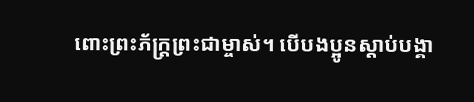ពោះព្រះភ័ក្ត្រព្រះជាម្ចាស់។ បើបងប្អូនស្ដាប់បង្គា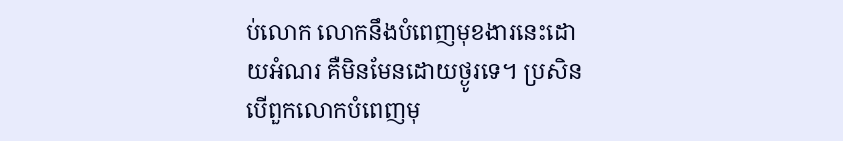ប់លោក លោកនឹងបំពេញមុខងារនេះដោយអំណរ គឺមិនមែនដោយថ្ងូរទេ។ ប្រសិនបើពួកលោកបំពេញមុ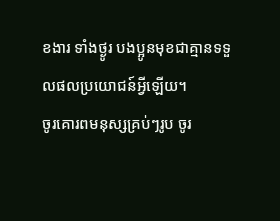ខងារ ទាំងថ្ងូរ បងប្អូនមុខជាគ្មានទទួលផលប្រយោជន៍អ្វីឡើយ។
ចូរគោរពមនុស្សគ្រប់ៗរូប ចូរ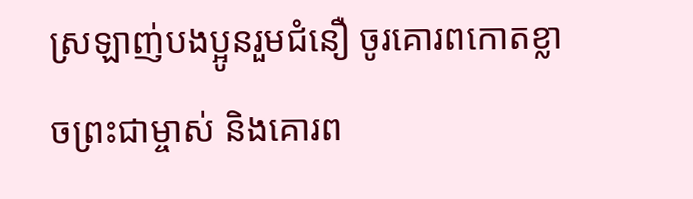ស្រឡាញ់បងប្អូនរួមជំនឿ ចូរគោរពកោតខ្លាចព្រះជាម្ចាស់ និងគោរព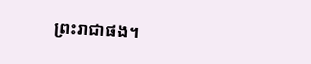ព្រះរាជាផង។